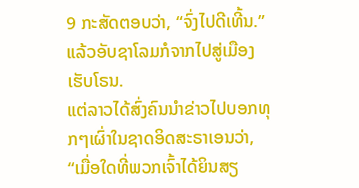9 ກະສັດຕອບວ່າ, “ຈົ່ງໄປດີເທີ້ນ.” ແລ້ວອັບຊາໂລມກໍຈາກໄປສູ່ເມືອງເຮັບໂຣນ.
ແຕ່ລາວໄດ້ສົ່ງຄົນນຳຂ່າວໄປບອກທຸກໆເຜົ່າໃນຊາດອິດສະຣາເອນວ່າ, “ເມື່ອໃດທີ່ພວກເຈົ້າໄດ້ຍິນສຽ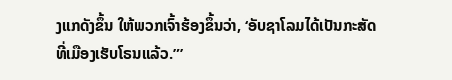ງແກດັງຂຶ້ນ ໃຫ້ພວກເຈົ້າຮ້ອງຂຶ້ນວ່າ, ‘ອັບຊາໂລມໄດ້ເປັນກະສັດທີ່ເມືອງເຮັບໂຣນແລ້ວ.”’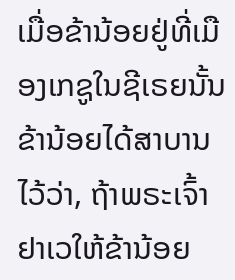ເມື່ອຂ້ານ້ອຍຢູ່ທີ່ເມືອງເກຊູໃນຊີເຣຍນັ້ນ ຂ້ານ້ອຍໄດ້ສາບານໄວ້ວ່າ, ຖ້າພຣະເຈົ້າຢາເວໃຫ້ຂ້ານ້ອຍ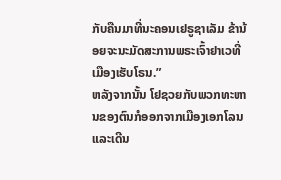ກັບຄືນມາທີ່ນະຄອນເຢຣູຊາເລັມ ຂ້ານ້ອຍຈະນະມັດສະການພຣະເຈົ້າຢາເວທີ່ເມືອງເຮັບໂຣນ.”
ຫລັງຈາກນັ້ນ ໂຢຊວຍກັບພວກທະຫານຂອງຕົນກໍອອກຈາກເມືອງເອກໂລນ ແລະເດີນ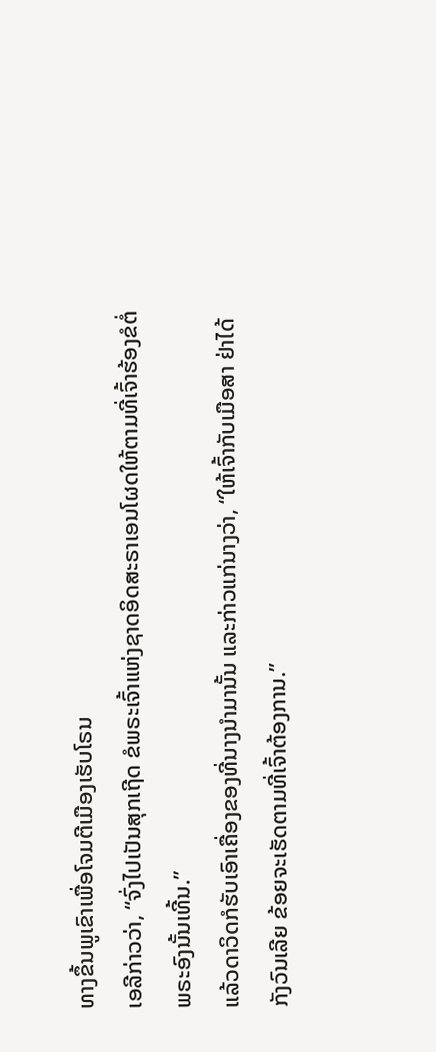ທາງຂຶ້ນພູເຂົາເພື່ອໂຈມຕີເມືອງເຮັບໂຣນ
ເອລີກ່າວວ່າ, “ຈົ່ງໄປເປັນສຸກເຖີດ ຂໍພຣະເຈົ້າແຫ່ງຊາດອິດສະຣາເອນໂຜດໃຫ້ຕາມທີ່ເຈົ້າຮ້ອງຂໍຕໍ່ພຣະອົງນັ້ນເທີ້ນ.”
ແລ້ວດາວິດກໍຮັບເອົາເຄື່ອງຂອງທີ່ນາງນຳມານັ້ນ ແລະກ່າວແກ່ນາງວ່າ, “ໃຫ້ເຈົ້າກັບເມືອສາ ຢ່າໄດ້ກັງວົນເລີຍ ຂ້ອຍຈະເຮັດຕາມທີ່ເຈົ້າຕ້ອງການ.”